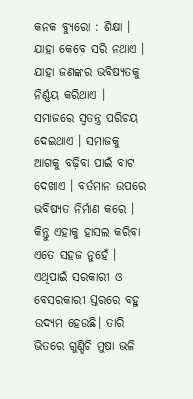କନକ ବ୍ୟୁରୋ : ଶିକ୍ଷା । ଯାହା କେବେ ସରି ନଥାଏ । ଯାହା ଜଣଙ୍କର ଭବିଷ୍ୟତକୁ ନିର୍ଣ୍ଣୟ କରିଥାଏ । ସମାଜରେ ସ୍ୱତନ୍ତ୍ର ପରିଚୟ ଦେଇଥାଏ । ସମାଜକୁ ଆଗକୁ ବଢ଼ିବା ପାଇଁ ବାଟ ଦେଖାଏ । ବର୍ତମାନ ଉପରେ ଭବିଷ୍ୟତ ନିର୍ମାଣ କରେ । କିନ୍ତୁ ଏହାକୁ ହାସଲ କରିବା ଏତେ ସହଜ ନୁହେଁ । ଏଥିପାଇଁ ସରକାରୀ ଓ ବେସରକାରୀ ସ୍ତରରେ ବହୁ ଉଦ୍ୟମ ହେଉଛି। ତାରି ଭିତରେ ଗୁଣ୍ଡିଚି ମୁଷା ଭଳି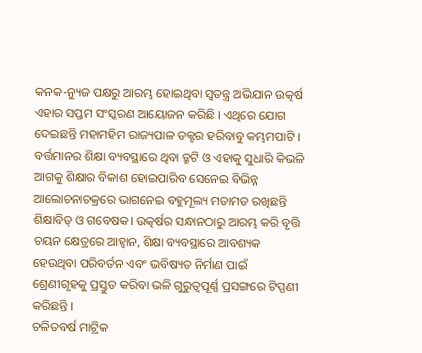କନକ-ନ୍ୟୁଜ ପକ୍ଷରୁ ଆରମ୍ଭ ହୋଇଥିବା ସ୍ୱତନ୍ତ୍ର ଅଭିଯାନ ଉତ୍କର୍ଷ ଏହାର ସପ୍ତମ ସଂସ୍କରଣ ଆୟୋଜନ କରିଛି । ଏଥିରେ ଯୋଗ ଦେଇଛନ୍ତି ମହାମହିମ ରାଜ୍ୟପାଳ ଡକ୍ଟର ହରିବାବୁ କମ୍ଭମପାଟି ।
ବର୍ତ୍ତମାନର ଶିକ୍ଷା ବ୍ୟବସ୍ଥାରେ ଥିବା ତ୍ରୁଟି ଓ ଏହାକୁ ସୁଧାରି କିଭଳି ଆଗକୁ ଶିକ୍ଷାର ବିକାଶ ହୋଇପାରିବ ସେନେଇ ବିଭିନ୍ନ ଆଲୋଚନାଚକ୍ରରେ ଭାଗନେଇ ବହୁମୂଲ୍ୟ ମତାମତ ରଖିଛନ୍ତି ଶିକ୍ଷାବିତ୍ ଓ ଗବେଷକ। ଉତ୍କର୍ଷର ସନ୍ଧାନଠାରୁ ଆରମ୍ଭ କରି ବୃତ୍ତି ଚୟନ କ୍ଷେତ୍ରରେ ଆହ୍ୱାନ, ଶିକ୍ଷା ବ୍ୟବସ୍ଥାରେ ଆବଶ୍ୟକ ହେଉଥିବା ପରିବର୍ତନ ଏବଂ ଭବିଷ୍ୟତ ନିର୍ମାଣ ପାଇଁ ଶ୍ରେଣୀଗୃହକୁ ପ୍ରସ୍ତୁତ କରିବା ଭଳି ଗୁରୁତ୍ୱପୂର୍ଣ୍ଣ ପ୍ରସଙ୍ଗରେ ଟିପ୍ପଣୀ କରିଛନ୍ତି ।
ଚଳିତବର୍ଷ ମାଟ୍ରିକ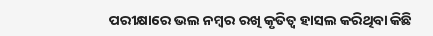ପରୀକ୍ଷାରେ ଭଲ ନମ୍ବର ରଖି କୃତିତ୍ୱ ହାସଲ କରିଥିବା କିଛି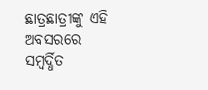ଛାତ୍ରଛାତ୍ରୀଙ୍କୁ ଏହି ଅବସରରେ ସମ୍ବର୍ଦ୍ଧିତ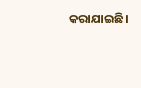କରାଯାଇଛି।